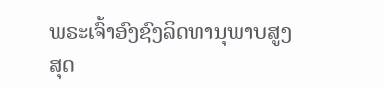ພຣະເຈົ້າອົງຊົງລິດທານຸພາບສູງສຸດ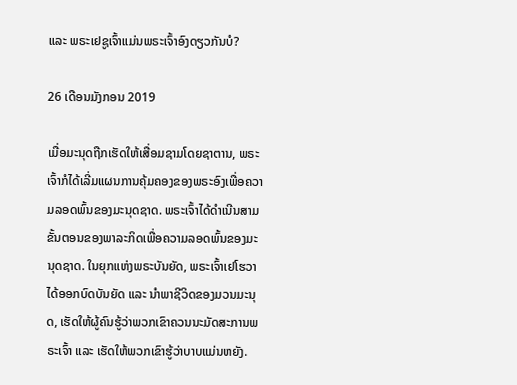ແລະ ພຣະເຢຊູເຈົ້າແມ່ນພຣະເຈົ້າອົງດຽວກັນບໍ?

26 ເດືອນມັງກອນ 2019

ເມື່ອມະນຸດຖືກເຮັດໃຫ້ເສື່ອມຊາມໂດຍຊາຕານ, ພຣະເຈົ້າກໍໄດ້ເລີ່ມແຜນການຄຸ້ມຄອງຂອງພຣະອົງເພື່ອຄວາມລອດພົ້ນຂອງມະນຸດຊາດ. ພຣະເຈົ້າໄດ້ດຳເນີນສາມຂັ້ນຕອນຂອງພາລະກິດເພື່ອຄວາມລອດພົ້ນຂອງມະນຸດຊາດ. ໃນຍຸກແຫ່ງພຣະບັນຍັດ, ພຣະເຈົ້າເຢໂຮວາໄດ້ອອກບົດບັນຍັດ ແລະ ນຳພາຊີວິດຂອງມວນມະນຸດ, ເຮັດໃຫ້ຜູ້ຄົນຮູ້ວ່າພວກເຂົາຄວນນະມັດສະການພຣະເຈົ້າ ແລະ ເຮັດໃຫ້ພວກເຂົາຮູ້ວ່າບາບແມ່ນຫຍັງ.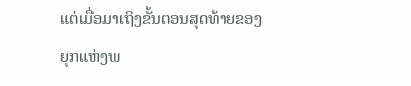ແຕ່ເມື່ອມາເຖິງຂັ້ນຕອນສຸດທ້າຍຂອງຍຸກແຫ່ງພ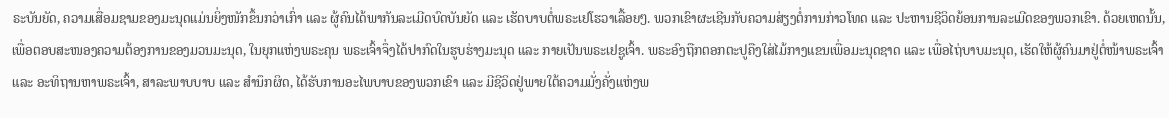ຣະບັນຍັດ, ຄວາມເສື່ອມຊາມຂອງມະນຸດແມ່ນຍິ່ງໜັກຂຶ້ນກວ່າເກົ່າ ແລະ ຜູ້ຄົນໄດ້ພາກັນລະເມີດບົດບັນຍັດ ແລະ ເຮັດບາບຕໍ່ພຣະເຢໂຮວາເລື້ອຍໆ. ພວກເຂົາຜະເຊີນກັບຄວາມສ່ຽງຕໍ່ການກ່າວໂທດ ແລະ ປະຫານຊີວິດຍ້ອນການລະເມີດຂອງພວກເຂົາ. ດ້ວຍເຫດນັ້ນ, ເພື່ອຕອບສະໜອງຄວາມຕ້ອງການຂອງມວນມະນຸດ, ໃນຍຸກແຫ່ງພຣະຄຸນ ພຣະເຈົ້າຈຶ່ງໄດ້ປາກົດໃນຮູບຮ່າງມະນຸດ ແລະ ກາຍເປັນພຣະເຢຊູເຈົ້າ. ພຣະອົງຖືກຕອກຕະປູຄືງໃສ່ໄມ້ກາງແຂນເພື່ອມະນຸດຊາດ ແລະ ເພື່ອໄຖ່ບາບມະນຸດ, ເຮັດໃຫ້ຜູ້ຄົນມາຢູ່ຕໍ່ໜ້າພຣະເຈົ້າ ແລະ ອະທິຖານຫາພຣະເຈົ້າ, ສາລະພາບບາບ ແລະ ສໍານຶກຜິດ, ໄດ້ຮັບການອະໄພບາບຂອງພວກເຂົາ ແລະ ມີຊີວິດຢູ່ພາຍໃຕ້ຄວາມມັ່ງຄັ່ງແຫ່ງພ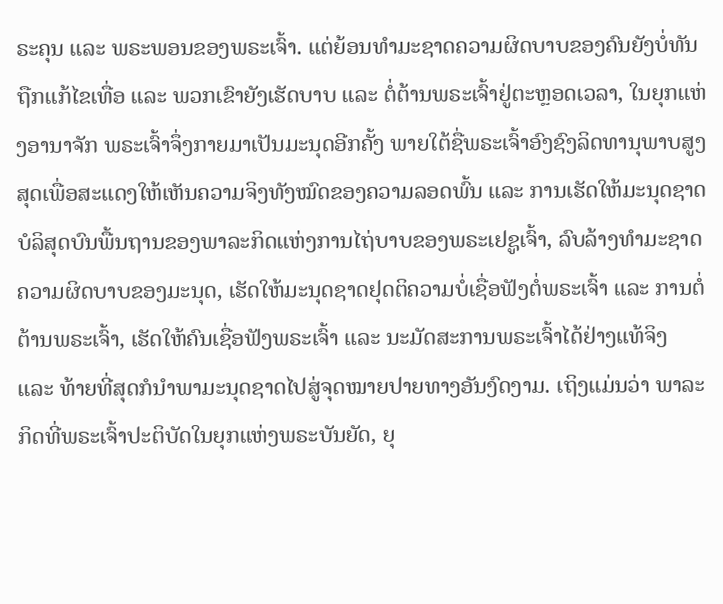ຣະຄຸນ ແລະ ພຣະພອນຂອງພຣະເຈົ້າ. ແຕ່ຍ້ອນທຳມະຊາດຄວາມຜິດບາບຂອງຄົນຍັງບໍ່ທັນຖືກແກ້ໄຂເທື່ອ ແລະ ພວກເຂົາຍັງເຮັດບາບ ແລະ ຕໍ່ຕ້ານພຣະເຈົ້າຢູ່ຕະຫຼອດເວລາ, ໃນຍຸກແຫ່ງອານາຈັກ ພຣະເຈົ້າຈຶ່ງກາຍມາເປັນມະນຸດອີກຄັ້ງ ພາຍໃຕ້ຊື່ພຣະເຈົ້າອົງຊົງລິດທານຸພາບສູງສຸດເພື່ອສະແດງໃຫ້ເຫັນຄວາມຈິງທັງໝົດຂອງຄວາມລອດພົ້ນ ແລະ ການເຮັດໃຫ້ມະນຸດຊາດບໍລິສຸດບົນພື້ນຖານຂອງພາລະກິດແຫ່ງການໄຖ່ບາບຂອງພຣະເຢຊູເຈົ້າ, ລົບລ້າງທຳມະຊາດຄວາມຜິດບາບຂອງມະນຸດ, ເຮັດໃຫ້ມະນຸດຊາດຢຸດຕິຄວາມບໍ່ເຊື່ອຟັງຕໍ່ພຣະເຈົ້າ ແລະ ການຕໍ່ຕ້ານພຣະເຈົ້າ, ເຮັດໃຫ້ຄົນເຊື່ອຟັງພຣະເຈົ້າ ແລະ ນະມັດສະການພຣະເຈົ້າໄດ້ຢ່າງແທ້ຈິງ ແລະ ທ້າຍທີ່ສຸດກໍນຳພາມະນຸດຊາດໄປສູ່ຈຸດໝາຍປາຍທາງອັນງົດງາມ. ເຖິງແມ່ນວ່າ ພາລະກິດທີ່ພຣະເຈົ້າປະຕິບັດໃນຍຸກແຫ່ງພຣະບັນຍັດ, ຍຸ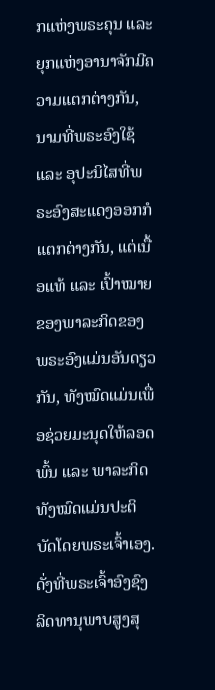ກແຫ່ງພຣະຄຸນ ແລະ ຍຸກແຫ່ງອານາຈັກມີຄວາມແຕກຕ່າງກັນ, ນາມທີ່ພຣະອົງໃຊ້ ແລະ ອຸປະນິໄສທີ່ພຣະອົງສະແດງອອກກໍແຕກຕ່າງກັນ, ແຕ່ເນື້ອແທ້ ແລະ ເປົ້າໝາຍຂອງພາລະກິດຂອງພຣະອົງແມ່ນອັນດຽວກັນ, ທັງໝົດແມ່ນເພື່ອຊ່ວຍມະນຸດໃຫ້ລອດພົ້ນ ແລະ ພາລະກິດທັງໝົດແມ່ນປະຕິບັດໂດຍພຣະເຈົ້າເອງ. ດັ່ງທີ່ພຣະເຈົ້າອົງຊົງລິດທານຸພາບສູງສຸ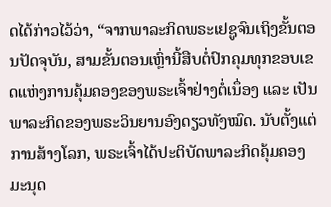ດໄດ້ກ່າວໄວ້ວ່າ, “ຈາກພາລະກິດພຣະເຢຊູຈົນເຖິງຂັ້ນຕອນປັດຈຸບັນ, ສາມຂັ້ນຕອນເຫຼົ່ານີ້ສືບຕໍ່ປົກຄຸມທຸກຂອບເຂດແຫ່ງການຄຸ້ມຄອງຂອງພຣະເຈົ້າຢ່າງຕໍ່ເນຶ່ອງ ແລະ ເປັນພາລະກິດຂອງພຣະວິນຍານອົງດຽວທັງໝົດ. ນັບຕັ້ງແຕ່ການສ້າງໂລກ, ພຣະເຈົ້າໄດ້ປະຕິບັດພາລະກິດຄຸ້ມຄອງມະນຸດ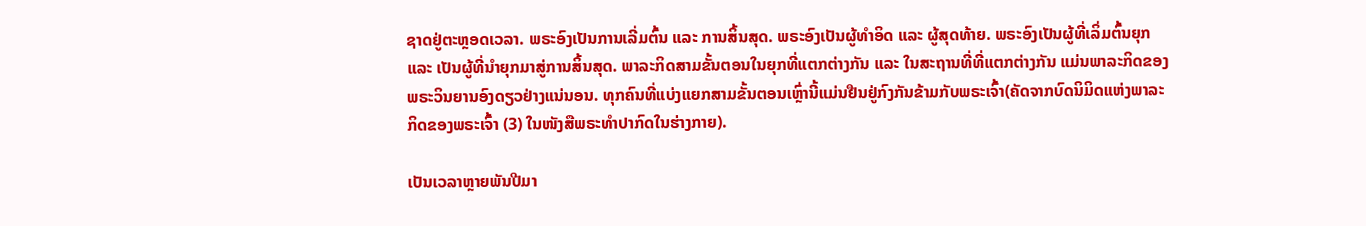ຊາດຢູ່ຕະຫຼອດເວລາ. ພຣະອົງເປັນການເລີ່ມຕົ້ນ ແລະ ການສິ້ນສຸດ. ພຣະອົງເປັນຜູ້ທໍາອິດ ແລະ ຜູ້ສຸດທ້າຍ. ພຣະອົງເປັນຜູ້ທີ່ເລິ່ມຕົ້ນຍຸກ ແລະ ເປັນຜູ້ທີ່ນໍາຍຸກມາສູ່ການສິ້ນສຸດ. ພາລະກິດສາມຂັ້ນຕອນໃນຍຸກທີ່ແຕກຕ່າງກັນ ແລະ ໃນສະຖານທີ່ທີ່ແຕກຕ່າງກັນ ແມ່ນພາລະກິດຂອງພຣະວິນຍານອົງດຽວຢ່າງແນ່ນອນ. ທຸກຄົນທີ່ແບ່ງແຍກສາມຂັ້ນຕອນເຫຼົ່ານີ້ແມ່ນຢືນຢູ່ກົງກັນຂ້າມກັບພຣະເຈົ້າ(ຄັດຈາກບົດນິມິດແຫ່ງພາລະກິດຂອງພຣະເຈົ້າ (3) ໃນໜັງສືພຣະທໍາປາກົດໃນຮ່າງກາຍ).

ເປັນເວລາຫຼາຍພັນປີມາ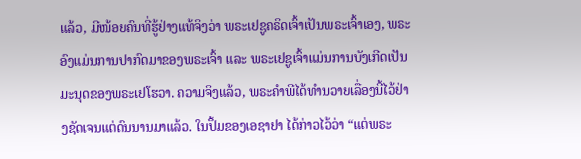ແລ້ວ, ມີໜ້ອຍຄົນທີ່ຮູ້ຢ່າງແທ້ຈິງວ່າ ພຣະເຢຊູຄຣິດເຈົ້າເປັນພຣະເຈົ້າເອງ, ພຣະອົງແມ່ນການປາກົດມາຂອງພຣະເຈົ້າ ແລະ ພຣະເຢຊູເຈົ້າແມ່ນການບັງເກີດເປັນມະນຸດຂອງພຣະເຢໂຮວາ. ຄວາມຈິງແລ້ວ, ພຣະຄຳພີໄດ້ທຳນວາຍເລື່ອງນີ້ໄວ້ຢ່າງຊັດເຈນແຕ່ດົນນານມາແລ້ວ. ໃນປຶ້ມຂອງເອຊາຢາ ໄດ້ກ່າວໄວ້ວ່າ “ແຕ່ພຣະ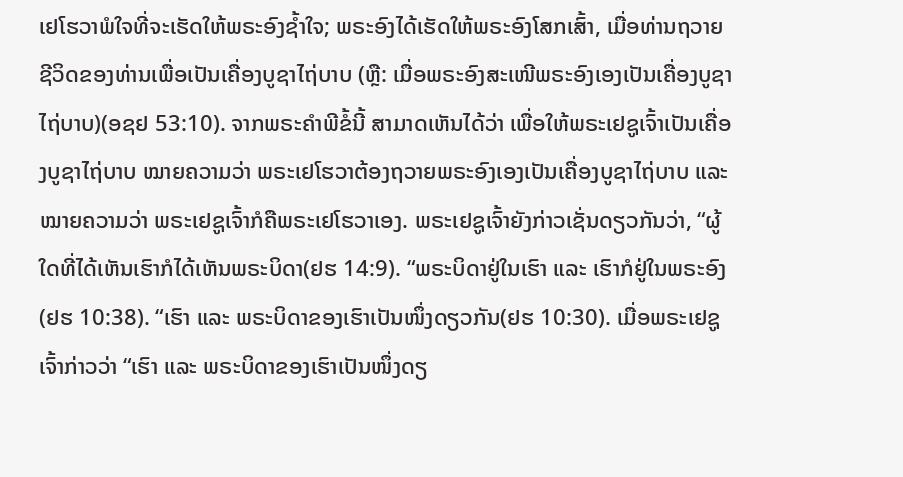ເຢໂຮວາພໍໃຈທີ່ຈະເຮັດໃຫ້ພຣະອົງຊໍ້າໃຈ; ພຣະອົງໄດ້ເຮັດໃຫ້ພຣະອົງໂສກເສົ້າ, ເມື່ອທ່ານຖວາຍຊີວິດຂອງທ່ານເພື່ອເປັນເຄື່ອງບູຊາໄຖ່ບາບ (ຫຼື: ເມື່ອພຣະອົງສະເໜີພຣະອົງເອງເປັນເຄື່ອງບູຊາໄຖ່ບາບ)(ອຊຢ 53:10). ຈາກພຣະຄຳພີຂໍ້ນີ້ ສາມາດເຫັນໄດ້ວ່າ ເພື່ອໃຫ້ພຣະເຢຊູເຈົ້າເປັນເຄື່ອງບູຊາໄຖ່ບາບ ໝາຍຄວາມວ່າ ພຣະເຢໂຮວາຕ້ອງຖວາຍພຣະອົງເອງເປັນເຄື່ອງບູຊາໄຖ່ບາບ ແລະ ໝາຍຄວາມວ່າ ພຣະເຢຊູເຈົ້າກໍຄືພຣະເຢໂຮວາເອງ. ພຣະເຢຊູເຈົ້າຍັງກ່າວເຊັ່ນດຽວກັນວ່າ, “ຜູ້ໃດທີ່ໄດ້ເຫັນເຮົາກໍໄດ້ເຫັນພຣະບິດາ(ຢຮ 14:9). “ພຣະບິດາຢູ່ໃນເຮົາ ແລະ ເຮົາກໍຢູ່ໃນພຣະອົງ(ຢຮ 10:38). “ເຮົາ ແລະ ພຣະບິດາຂອງເຮົາເປັນໜຶ່ງດຽວກັນ(ຢຮ 10:30). ເມື່ອພຣະເຢຊູເຈົ້າກ່າວວ່າ “ເຮົາ ແລະ ພຣະບິດາຂອງເຮົາເປັນໜຶ່ງດຽ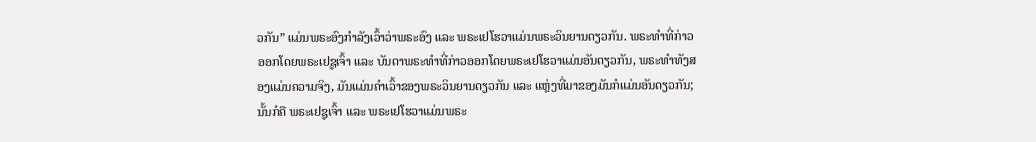ວກັນ” ແມ່ນພຣະອົງກຳລັງເວົ້າວ່າພຣະອົງ ແລະ ພຣະເຢໂຮວາແມ່ນພຣະວິນຍານດຽວກັນ. ພຣະທຳທີ່ກ່າວອອກໂດຍພຣະເຢຊູເຈົ້າ ແລະ ບັນດາພຣະທຳທີ່ກ່າວອອກໂດຍພຣະເຢໂຮວາແມ່ນອັນດຽວກັນ, ພຣະທໍາທັງສອງແມ່ນຄວາມຈິງ, ມັນແມ່ນຄຳເວົ້າຂອງພຣະວິນຍານດຽວກັນ ແລະ ແຫຼ່ງທີ່ມາຂອງມັນກໍແມ່ນອັນດຽວກັນ; ນັ້ນກໍຄື ພຣະເຢຊູເຈົ້າ ແລະ ພຣະເຢໂຮວາແມ່ນພຣະ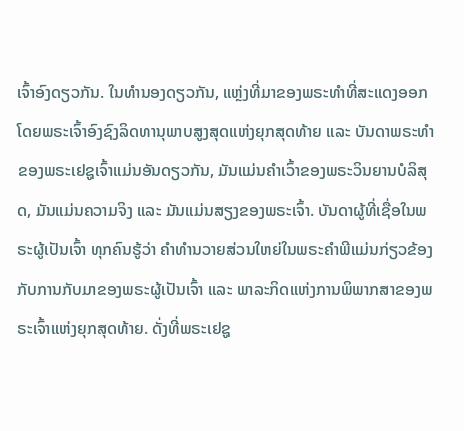ເຈົ້າອົງດຽວກັນ. ໃນທຳນອງດຽວກັນ, ແຫຼ່ງທີ່ມາຂອງພຣະທຳທີ່ສະແດງອອກໂດຍພຣະເຈົ້າອົງຊົງລິດທານຸພາບສູງສຸດແຫ່ງຍຸກສຸດທ້າຍ ແລະ ບັນດາພຣະທຳຂອງພຣະເຢຊູເຈົ້າແມ່ນອັນດຽວກັນ, ມັນແມ່ນຄຳເວົ້າຂອງພຣະວິນຍານບໍລິສຸດ, ມັນແມ່ນຄວາມຈິງ ແລະ ມັນແມ່ນສຽງຂອງພຣະເຈົ້າ. ບັນດາຜູ້ທີ່ເຊື່ອໃນພຣະຜູ້ເປັນເຈົ້າ ທຸກຄົນຮູ້ວ່າ ຄຳທຳນວາຍສ່ວນໃຫຍ່ໃນພຣະຄຳພີແມ່ນກ່ຽວຂ້ອງກັບການກັບມາຂອງພຣະຜູ້ເປັນເຈົ້າ ແລະ ພາລະກິດແຫ່ງການພິພາກສາຂອງພຣະເຈົ້າແຫ່ງຍຸກສຸດທ້າຍ. ດັ່ງທີ່ພຣະເຢຊູ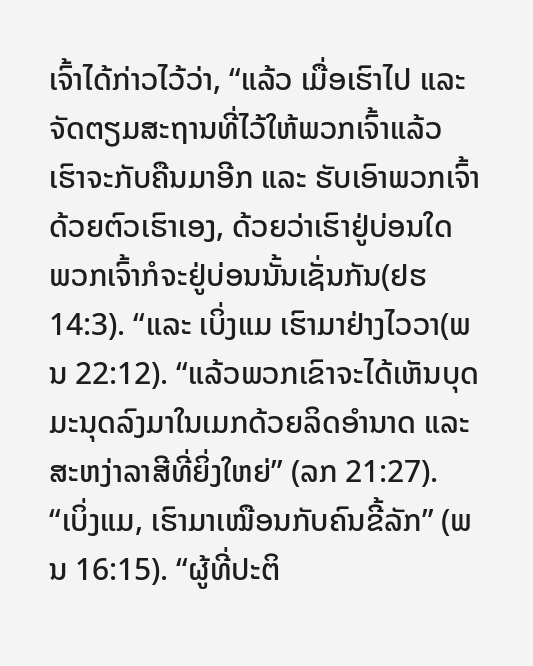ເຈົ້າໄດ້ກ່າວໄວ້ວ່າ, “ແລ້ວ ເມື່ອເຮົາໄປ ແລະ ຈັດຕຽມສະຖານທີ່ໄວ້ໃຫ້ພວກເຈົ້າແລ້ວ ເຮົາຈະກັບຄືນມາອີກ ແລະ ຮັບເອົາພວກເຈົ້າດ້ວຍຕົວເຮົາເອງ, ດ້ວຍວ່າເຮົາຢູ່ບ່ອນໃດ ພວກເຈົ້າກໍຈະຢູ່ບ່ອນນັ້ນເຊັ່ນກັນ(ຢຮ 14:3). “ແລະ ເບິ່ງແມ ເຮົາມາຢ່າງໄວວາ(ພນ 22:12). “ແລ້ວພວກເຂົາຈະໄດ້ເຫັນບຸດມະນຸດລົງມາໃນເມກດ້ວຍລິດອຳນາດ ແລະ ສະຫງ່າລາສີທີ່ຍິ່ງໃຫຍ່” (ລກ 21:27). “ເບິ່ງແມ, ເຮົາມາເໝືອນກັບຄົນຂີ້ລັກ” (ພນ 16:15). “ຜູ້ທີ່ປະຕິ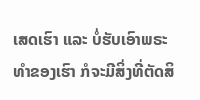ເສດເຮົາ ແລະ ບໍ່ຮັບເອົາພຣະທໍາຂອງເຮົາ ກໍຈະມີສິ່ງທີ່ຕັດສິ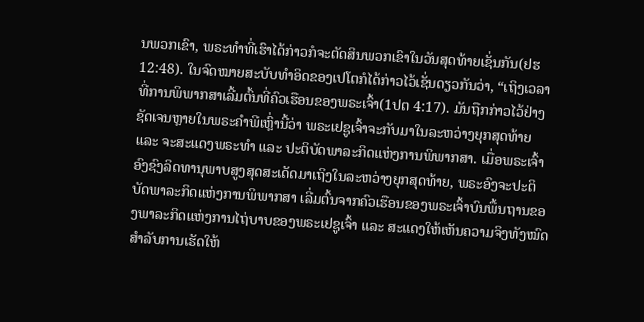ນພວກເຂົາ, ພຣະທໍາທີ່ເຮົາໄດ້ກ່າວກໍຈະຕັດສິນພວກເຂົາໃນວັນສຸດທ້າຍເຊັ່ນກັນ(ຢຮ 12:48). ໃນຈົດໝາຍສະບັບທຳອິດຂອງເປໂຕກໍໄດ້ກ່າວໄວ້ເຊັ່ນດຽວກັນວ່າ, “ເຖິງເວລາທີ່ການພິພາກສາເລີ້ມຕົ້ນທີ່ຄົວເຮືອນຂອງພຣະເຈົ້າ(1ປຕ 4:17). ມັນຖືກກ່າວໄວ້ຢ່າງຊັດເຈນຫຼາຍໃນພຣະຄຳພີເຫຼົ່ານີ້ວ່າ ພຣະເຢຊູເຈົ້າຈະກັບມາໃນລະຫວ່າງຍຸກສຸດທ້າຍ ແລະ ຈະສະແດງພຣະທຳ ແລະ ປະຕິບັດພາລະກິດແຫ່ງການພິພາກສາ. ເມື່ອພຣະເຈົ້າອົງຊົງລິດທານຸພາບສູງສຸດສະເດັດມາເຖິງໃນລະຫວ່າງຍຸກສຸດທ້າຍ, ພຣະອົງຈະປະຕິບັດພາລະກິດແຫ່ງການພິພາກສາ ເລີ່ມຕົ້ນຈາກຄົວເຮືອນຂອງພຣະເຈົ້າບົນພື້ນຖານຂອງພາລະກິດແຫ່ງການໄຖ່ບາບຂອງພຣະເຢຊູເຈົ້າ ແລະ ສະແດງໃຫ້ເຫັນຄວາມຈິງທັງໝົດສໍາລັບການເຮັດໃຫ້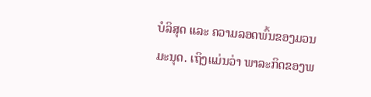ບໍລິສຸດ ແລະ ຄວາມລອດພົ້ນຂອງມວນມະນຸດ. ເຖິງແມ່ນວ່າ ພາລະກິດຂອງພ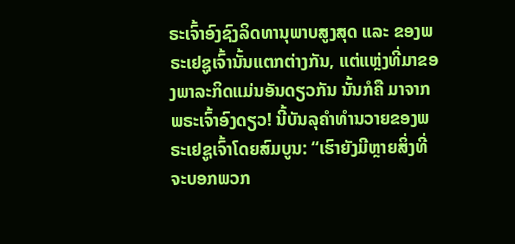ຣະເຈົ້າອົງຊົງລິດທານຸພາບສູງສຸດ ແລະ ຂອງພຣະເຢຊູເຈົ້ານັ້ນແຕກຕ່າງກັນ, ແຕ່ແຫຼ່ງທີ່ມາຂອງພາລະກິດແມ່ນອັນດຽວກັນ ນັ້ນກໍຄື ມາຈາກພຣະເຈົ້າອົງດຽວ! ນີ້ບັນລຸຄຳທຳນວາຍຂອງພຣະເຢຊູເຈົ້າໂດຍສົມບູນ: “ເຮົາຍັງມີຫຼາຍສິ່ງທີ່ຈະບອກພວກ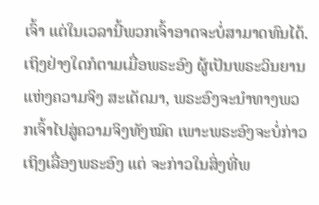ເຈົ້າ ແຕ່ໃນເວລານີ້ພວກເຈົ້າອາດຈະບໍ່ສາມາດທົນໄດ້. ເຖິງຢ່າງໃດກໍຕາມເມື່ອພຣະອົງ ຜູ້ເປັນພຣະວິນຍານແຫ່ງຄວາມຈິງ ສະເດັດມາ, ພຣະອົງຈະນຳທາງພວກເຈົ້າໄປສູ່ຄວາມຈິງທັງໝົດ ເພາະພຣະອົງຈະບໍ່ກ່າວເຖິງເລື່ອງພຣະອົງ ແຕ່ ຈະກ່າວໃນສິ່ງທີ່ພ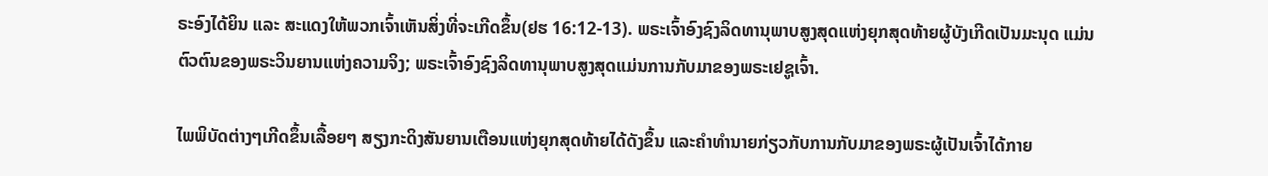ຣະອົງໄດ້ຍິນ ແລະ ສະແດງໃຫ້ພວກເຈົ້າເຫັນສິ່ງທີ່ຈະເກີດຂຶ້ນ(ຢຮ 16:12-13). ພຣະເຈົ້າອົງຊົງລິດທານຸພາບສູງສຸດແຫ່ງຍຸກສຸດທ້າຍຜູ້ບັງເກີດເປັນມະນຸດ ແມ່ນຕົວຕົນຂອງພຣະວິນຍານແຫ່ງຄວາມຈິງ; ພຣະເຈົ້າອົງຊົງລິດທານຸພາບສູງສຸດແມ່ນການກັບມາຂອງພຣະເຢຊູເຈົ້າ.

ໄພພິບັດຕ່າງໆເກີດຂຶ້ນເລື້ອຍໆ ສຽງກະດິງສັນຍານເຕືອນແຫ່ງຍຸກສຸດທ້າຍໄດ້ດັງຂຶ້ນ ແລະຄໍາທໍານາຍກ່ຽວກັບການກັບມາຂອງພຣະຜູ້ເປັນເຈົ້າໄດ້ກາຍ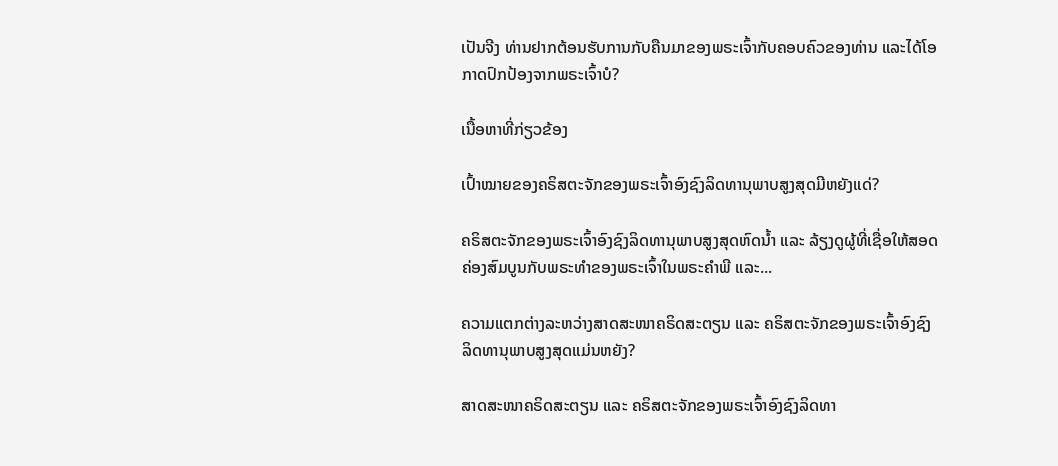ເປັນຈີງ ທ່ານຢາກຕ້ອນຮັບການກັບຄືນມາຂອງພຣະເຈົ້າກັບຄອບຄົວຂອງທ່ານ ແລະໄດ້ໂອກາດປົກປ້ອງຈາກພຣະເຈົ້າບໍ?

ເນື້ອຫາທີ່ກ່ຽວຂ້ອງ

ເປົ້າໝາຍຂອງຄຣິສຕະຈັກຂອງພຣະເຈົ້າອົງຊົງລິດທານຸພາບສູງສຸດມີຫຍັງແດ່?

ຄຣິສຕະຈັກຂອງພຣະເຈົ້າອົງຊົງລິດທານຸພາບສູງສຸດຫົດນໍ້າ ແລະ ລ້ຽງດູຜູ້ທີ່ເຊື່ອໃຫ້ສອດຄ່ອງສົມບູນກັບພຣະທຳຂອງພຣະເຈົ້າໃນພຣະຄຳພີ ແລະ...

ຄວາມແຕກຕ່າງລະຫວ່າງສາດສະໜາຄຣິດສະຕຽນ ແລະ ຄຣິສຕະຈັກຂອງພຣະເຈົ້າອົງຊົງລິດທານຸພາບສູງສຸດແມ່ນຫຍັງ?

ສາດສະໜາຄຣິດສະຕຽນ ແລະ ຄຣິສຕະຈັກຂອງພຣະເຈົ້າອົງຊົງລິດທາ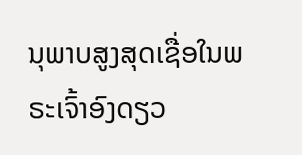ນຸພາບສູງສຸດເຊື່ອໃນພຣະເຈົ້າອົງດຽວ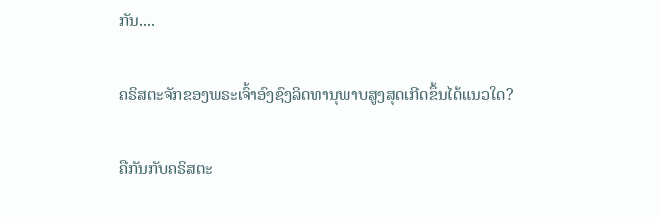ກັນ....

ຄຣິສຕະຈັກຂອງພຣະເຈົ້າອົງຊົງລິດທານຸພາບສູງສຸດເກີດຂຶ້ນໄດ້ແນວໃດ?

ຄືກັນກັບຄຣິສຕະ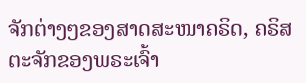ຈັກຕ່າງໆຂອງສາດສະໜາຄຣິດ, ຄຣິສຕະຈັກຂອງພຣະເຈົ້າ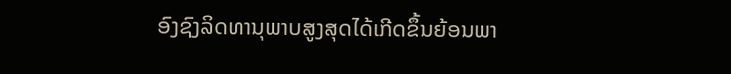ອົງຊົງລິດທານຸພາບສູງສຸດໄດ້ເກີດຂຶ້ນຍ້ອນພາ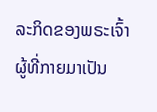ລະກິດຂອງພຣະເຈົ້າຜູ້ທີ່ກາຍມາເປັນ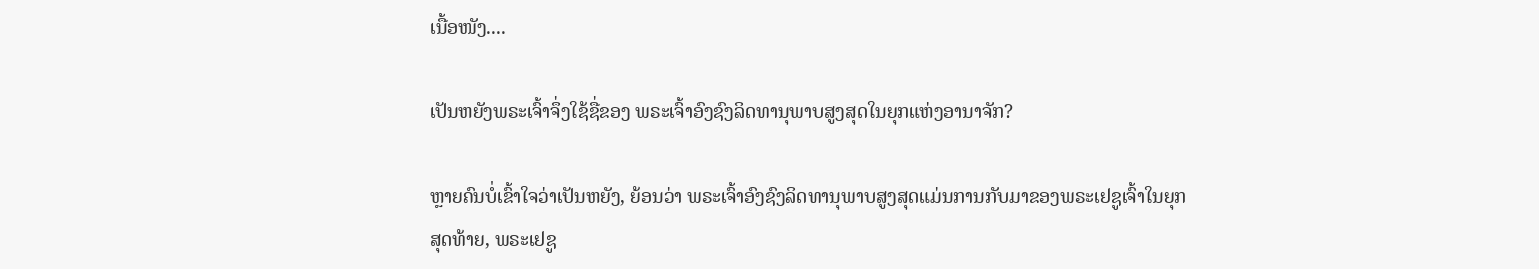ເນື້ອໜັງ....

ເປັນຫຍັງພຣະເຈົ້າຈຶ່ງໃຊ້ຊື່ຂອງ ພຣະເຈົ້າອົງຊົງລິດທານຸພາບສູງສຸດໃນຍຸກແຫ່ງອານາຈັກ?

ຫຼາຍຄົນບໍ່ເຂົ້າໃຈວ່າເປັນຫຍັງ, ຍ້ອນວ່າ ພຣະເຈົ້າອົງຊົງລິດທານຸພາບສູງສຸດແມ່ນການກັບມາຂອງພຣະເຢຊູເຈົ້າໃນຍຸກສຸດທ້າຍ, ພຣະເຢຊູ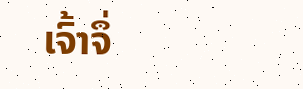ເຈົ້າຈຶ່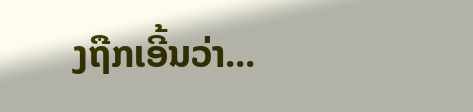ງຖືກເອີ້ນວ່າ...